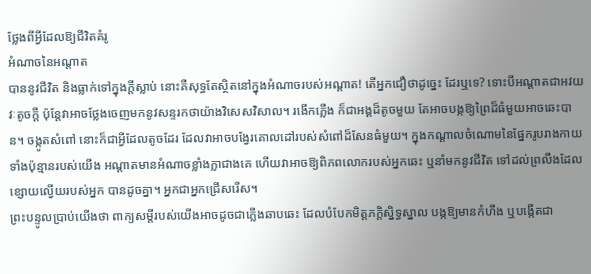ថ្លែងពីអ្វីដែលឱ្យជីវិតគំរូ
អំណាចនៃអណ្ដាត
បាននូវជីវិត និងធ្លាក់ទៅក្នុងក្ដីស្លាប់ នោះគឺសុទ្ធតែស្ថិតនៅក្នុងអំណាចរបស់អណ្ដាត! តើអ្នកជឿថាដូច្នេះ ដែរឬទេ? ទោះបីអណ្ដាតជាអវយវៈតូចក្ដី ប៉ុន្តែវាអាចថ្លែងចេញមកនូវសន្ទរកថាយ៉ាងវិសេសវិសាល។ រងើកភ្លើង ក៏ជាអង្គដ៏តូចមួយ តែអាចបង្កឱ្យព្រៃដ៏ធំមួយអាចឆេះបាន។ ចង្កូតសំពៅ នោះក៏ជាអ្វីដែលតូចដែរ ដែលវាអាចបង្វែរគោលដៅរបស់សំពៅដ៏សែនធំមួយ។ ក្នុងកណ្ដាលចំណោមនៃផ្នែករូបរាងកាយទាំងប៉ុន្មានរបស់យើង អណ្ដាតមានអំណាចខ្លាំងក្លាជាងគេ ហើយវាអាចឱ្យពិភពលោករបស់អ្នកឆេះ ឬនាំមកនូវជីវិត ទៅដល់ព្រលឹងដែលខ្សោយល្វើយរបស់អ្នក បានដូចគ្នា។ អ្នកជាអ្នកជ្រើសរើស។
ព្រះបន្ទូលប្រាប់យើងថា ពាក្យសម្ដីរបស់យើងអាចដូចជាភ្លើងឆាបឆេះ ដែលបំបែកមិត្តភក្តិស្និទ្ធស្នាល បង្កឱ្យមានកំហឹង ឬបង្កើតជា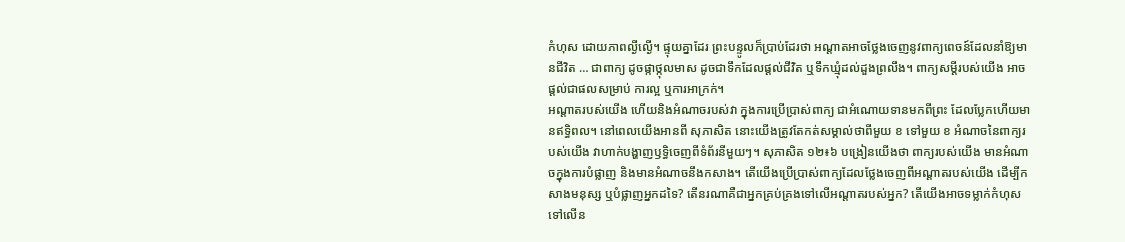កំហុស ដោយភាពល្ងីល្ងើ។ ផ្ទុយគ្នាដែរ ព្រះបន្ទូលក៏ប្រាប់ដែរថា អណ្ដាតអាចថ្លែងចេញនូវពាក្យពេចន៍ដែលនាំឱ្យមានជីវិត … ជាពាក្យ ដូចផ្កាថ្កុលមាស ដូចជាទឹកដែលផ្ដល់ជីវិត ឬទឹកឃ្មុំដល់ដួងព្រលឹង។ ពាក្យសម្ដីរបស់យើង អាចផ្ដល់ជាផលសម្រាប់ ការល្អ ឬការអាក្រក់។
អណ្ដាតរបស់យើង ហើយនិងអំណាចរបស់វា ក្នុងការប្រើប្រាស់ពាក្យ ជាអំណោយទានមកពីព្រះ ដែលប្លែកហើយមានឥទ្ធិពល។ នៅពេលយើងអានពី សុភាសិត នោះយើងត្រូវតែកត់សម្គាល់ថាពីមួយ ខ ទៅមួយ ខ អំណាចនៃពាក្យរបស់យើង វាហាក់បង្ហាញឫទ្ធិចេញពីទំព័រនីមួយៗ។ សុភាសិត ១២៖៦ បង្រៀនយើងថា ពាក្យរបស់យើង មានអំណាចក្នុងការបំផ្លាញ និងមានអំណាចនឹងកសាង។ តើយើងប្រើប្រាស់ពាក្យដែលថ្លែងចេញពីអណ្ដាតរបស់យើង ដើម្បីកសាងមនុស្ស ឬបំផ្លាញអ្នកដទៃ? តើនរណាគឺជាអ្នកគ្រប់គ្រងទៅលើអណ្ដាតរបស់អ្នក? តើយើងអាចទម្លាក់កំហុសទៅលើន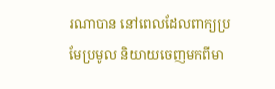រណាបាន នៅពេលដែលពាក្យប្រមែប្រមូល និយាយចេញមកពីមា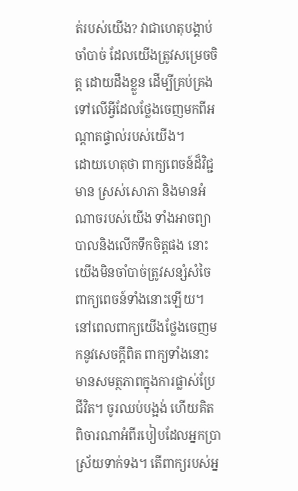ត់របស់យើង? វាជាហេតុបង្គាប់ចាំបាច់ ដែលយើងត្រូវសម្រេចចិត្ត ដោយដឹងខ្លួន ដើម្បីគ្រប់គ្រងទៅលើអ្វីដែលថ្លែងចេញមកពីអណ្ដាតផ្ទាល់របស់យើង។
ដោយហេតុថា ពាក្យពេចន៍ដ៏វិជ្ជមាន ស្រស់សោភា និងមានអំណាចរបស់យើង ទាំងអាចព្យាបាលនិងលើកទឹកចិត្តផង នោះយើងមិនចាំបាច់ត្រូវសន្សំសំចៃពាក្យពេចន៍ទាំងនោះឡើយ។ នៅពេលពាក្យយើងថ្លែងចេញមកនូវសេចក្ដីពិត ពាក្យទាំងនោះ មានសមត្ថភាពក្នុងការផ្លាស់ប្រែជីវិត។ ចូរឈប់បង្អង់ ហើយគិតពិចារណាអំពីរបៀបដែលអ្នកប្រាស្រ័យទាក់ទង។ តើពាក្យរបស់អ្ន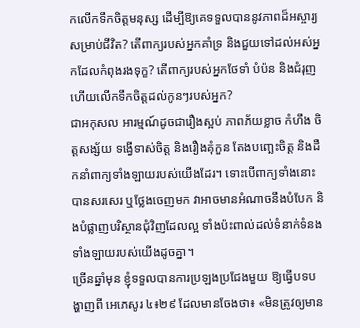កលើកទឹកចិត្តមនុស្ស ដើម្បីឱ្យគេទទួលបាននូវភាពដ៏អស្ចារ្យសម្រាប់ជីវិត? តើពាក្យរបស់អ្នកគាំទ្រ និងជួយទៅដល់អស់អ្នកដែលកំពុងរងទុក្ខ? តើពាក្យរបស់អ្នកថែទាំ បំប៉ន និងជំរុញ ហើយលើកទឹកចិត្តដល់កូនៗរបស់អ្នក?
ជាអកុសល អារម្មណ៍ដូចជារឿងស្អប់ ភាពភ័យខ្លាច កំហឹង ចិត្តសង្ស័យ ទង្វើទាស់ចិត្ត និងរឿងគុំកួន តែងបញ្ឆេះចិត្ត និងដឺកនាំពាក្យទាំងឡាយរបស់យើងដែរ។ ទោះបើពាក្យទាំងនោះបានសរសេរ ឬថ្លែងចេញមក វាអាចមានអំណាចនឹងបំបែក និងបំផ្លាញបរិស្ថានជុំវិញដែលល្អ ទាំងប៉ះពាល់ដល់ទំនាក់ទំនងទាំងឡាយរបស់យើងដូចគ្នា។
ច្រើនឆ្នាំមុន ខ្ញុំទទួលបានការប្រឡងប្រជែងមួយ ឱ្យធ្វើបទបង្ហាញពី អេភេសូរ ៤៖២៩ ដែលមានចែងថា៖ «មិនត្រូវឲ្យមាន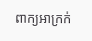ពាក្យអាក្រក់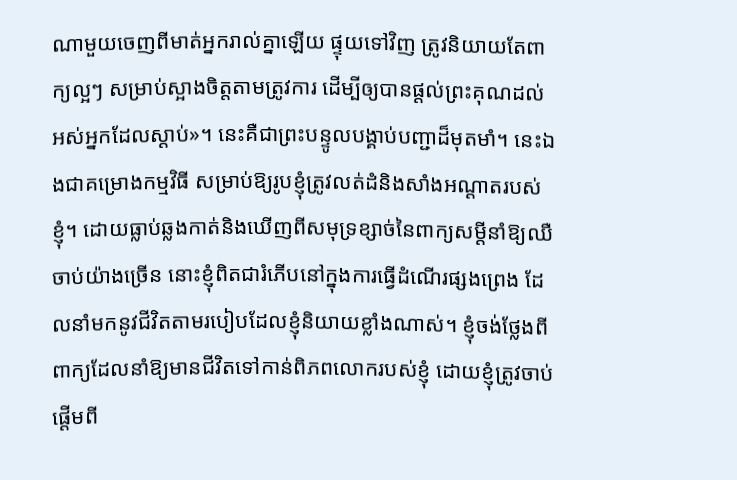ណាមួយចេញពីមាត់អ្នករាល់គ្នាឡើយ ផ្ទុយទៅវិញ ត្រូវនិយាយតែពាក្យល្អៗ សម្រាប់ស្អាងចិត្តតាមត្រូវការ ដើម្បីឲ្យបានផ្តល់ព្រះគុណដល់អស់អ្នកដែលស្តាប់»។ នេះគឺជាព្រះបន្ទូលបង្គាប់បញ្ជាដ៏មុតមាំ។ នេះឯងជាគម្រោងកម្មវិធី សម្រាប់ឱ្យរូបខ្ញុំត្រូវលត់ដំនិងសាំងអណ្ដាតរបស់ខ្ញុំ។ ដោយធ្លាប់ឆ្លងកាត់និងឃើញពីសមុទ្រខ្សាច់នៃពាក្យសម្ដីនាំឱ្យឈឺចាប់យ៉ាងច្រើន នោះខ្ញុំពិតជារំភើបនៅក្នុងការធ្វើដំណើរផ្សងព្រេង ដែលនាំមកនូវជីវិតតាមរបៀបដែលខ្ញុំនិយាយខ្លាំងណាស់។ ខ្ញុំចង់ថ្លែងពីពាក្យដែលនាំឱ្យមានជីវិតទៅកាន់ពិភពលោករបស់ខ្ញុំ ដោយខ្ញុំត្រូវចាប់ផ្ដើមពី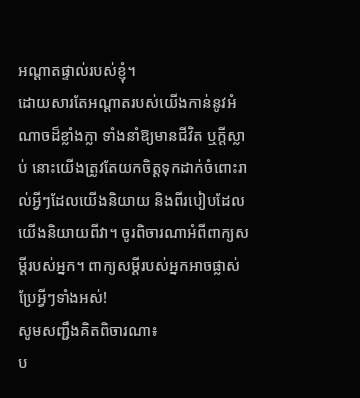អណ្ដាតផ្ទាល់របស់ខ្ញុំ។
ដោយសារតែអណ្ដាតរបស់យើងកាន់នូវអំណាចដ៏ខ្លាំងក្លា ទាំងនាំឱ្យមានជីវិត ឬក្ដីស្លាប់ នោះយើងត្រូវតែយកចិត្តទុកដាក់ចំពោះរាល់អ្វីៗដែលយើងនិយាយ និងពីរបៀបដែលយើងនិយាយពីវា។ ចូរពិចារណាអំពីពាក្យសម្ដីរបស់អ្នក។ ពាក្យសម្ដីរបស់អ្នកអាចផ្លាស់ប្រែអ្វីៗទាំងអស់!
សូមសញ្ជឹងគិតពិចារណា៖
ប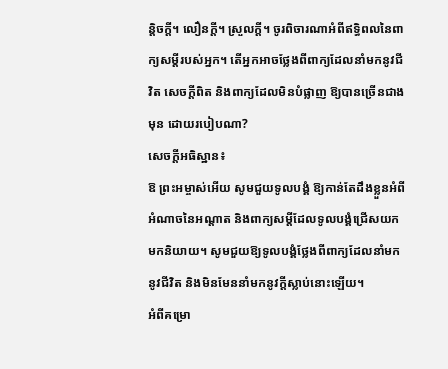ន្តិចក្ដី។ លឿនក្ដី។ ស្រួលក្ដី។ ចូរពិចារណាអំពីឥទ្ធិពលនៃពាក្យសម្ដីរបស់អ្នក។ តើអ្នកអាចថ្លែងពីពាក្យដែលនាំមកនូវជីវិត សេចក្ដីពិត និងពាក្យដែលមិនបំផ្លាញ ឱ្យបានច្រើនជាងមុន ដោយរបៀបណា?
សេចក្ដីអធិស្ឋាន៖
ឱ ព្រះអម្ចាស់អើយ សូមជួយទូលបង្គំ ឱ្យកាន់តែដឹងខ្លួនអំពីអំណាចនៃអណ្ដាត និងពាក្យសម្ដីដែលទូលបង្គំជ្រើសយកមកនិយាយ។ សូមជួយឱ្យទូលបង្គំថ្លែងពីពាក្យដែលនាំមកនូវជីវិត និងមិនមែននាំមកនូវក្ដីស្លាប់នោះឡើយ។
អំពីគម្រោ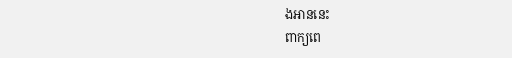ងអាននេះ
ពាក្យពេ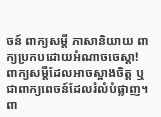ចន៍ ពាក្យសម្ដី ភាសានិយាយ ពាក្យប្រកបដោយអំណាចចេស្ដា! ពាក្យសម្ដីដែលអាចស្អាងចិត្ត ឬជាពាក្យពេចន៍ដែលរំលំបំផ្លាញ។ ពា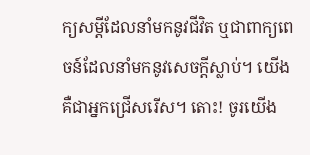ក្យសម្ដីដែលនាំមកនូវជីវិត ឬជាពាក្យពេចន៍ដែលនាំមកនូវសេចក្ដីស្លាប់។ យើងគឺជាអ្នកជ្រើសរើស។ តោះ! ចូរយើង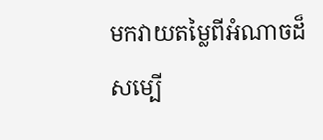មកវាយតម្លៃពីអំណាចដ៏សម្បើ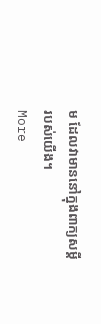ម ដែលវាមាននៅក្នុងពាក្យសម្ដីរបស់យើង។
More